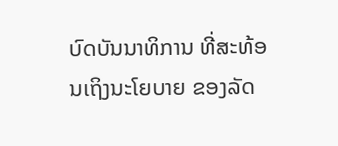ບົດບັນນາທິການ ທີ່ສະທ້ອນເຖິງນະໂຍບາຍ ຂອງລັດ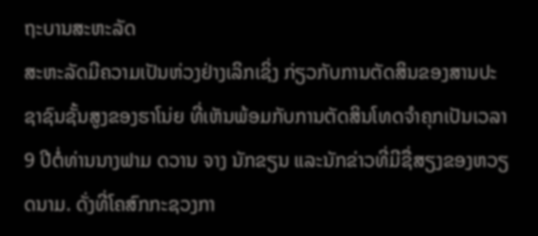ຖະບານສະຫະລັດ
ສະຫະລັດມີຄວາມເປັນຫ່ວງຢ່າງເລິກເຊິ່ງ ກ່ຽວກັບການຕັດສິນຂອງສານປະຊາຊົນຊັ້ນສູງຂອງຮາໂນ່ຍ ທີ່ເຫັນພ້ອມກັບການຕັດສິນໂທດຈຳຄຸກເປັນເວລາ 9 ປີຕໍ່ທ່ານນາງຟາມ ດວານ ຈາງ ນັກຂຽນ ແລະນັກຂ່າວທີ່ມີຊື່ສຽງຂອງຫວຽດນາມ. ດັ່ງທີ່ໂຄສົກກະຊວງກາ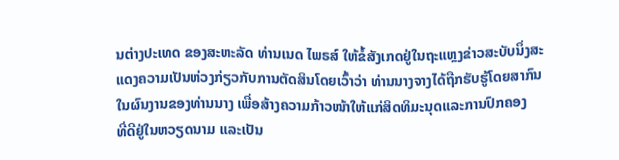ນຕ່າງປະເທດ ຂອງສະຫະລັດ ທ່ານເນດ ໄພຣສ໌ ໃຫ້ຂໍ້ສັງເກດຢູ່ໃນຖະແຫຼງຂ່າວສະບັບນຶ່ງສະແດງຄວາມເປັນຫ່ວງກ່ຽວກັບການຕັດສິນໂດຍເວົ້າວ່າ ທ່ານນາງຈາງໄດ້ຖືກຮັບຮູ້ໂດຍສາກົນໃນຜົນງານຂອງທ່ານນາງ ເພື່ອສ້າງຄວາມກ້າວໜ້າໃຫ້ແກ່ສິດທິມະນຸດແລະການປົກຄອງ
ທີ່ດີຢູ່ໃນຫວຽດນາມ ແລະເປັນ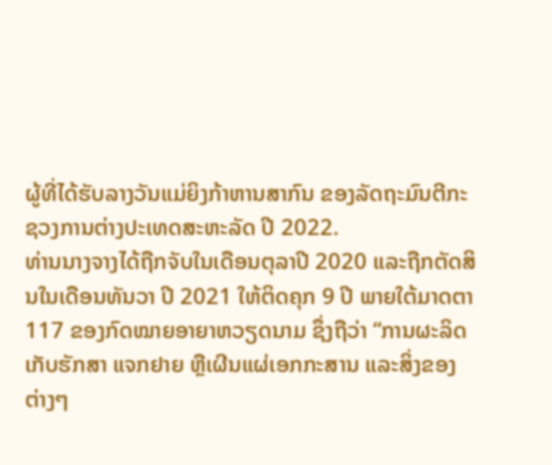ຜູ້ທີ່ໄດ້ຮັບລາງວັນແມ່ຍິງກ້າຫານສາກົນ ຂອງລັດຖະມົນຕີກະຊວງການຕ່າງປະເທດສະຫະລັດ ປີ 2022.
ທ່ານນາງຈາງໄດ້ຖືກຈັບໃນເດືອນຕຸລາປີ 2020 ແລະຖືກຕັດສິນໃນເດືອນທັນວາ ປີ 2021 ໃຫ້ຕິດຄຸກ 9 ປີ ພາຍໃຕ້ມາດຕາ 117 ຂອງກົດໝາຍອາຍາຫວຽດນາມ ຊຶ່ງຖືວ່າ “ການຜະລິດ ເກັບຮັກສາ ແຈກຢາຍ ຫຼືເຜີນແຜ່ເອກກະສານ ແລະສິ່ງຂອງຕ່າງໆ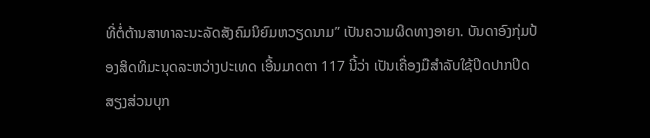ທີ່ຕໍ່ຕ້ານສາທາລະນະລັດສັງຄົມນິຍົມຫວຽດນາມ” ເປັນຄວາມຜິດທາງອາຍາ. ບັນດາອົງກຸ່ມປ້ອງສິດທິມະນຸດລະຫວ່າງປະເທດ ເອີ້ນມາດຕາ 117 ນີ້ວ່າ ເປັນເຄື່ອງມືສຳລັບໃຊ້ປິດປາກປິດສຽງສ່ວນບຸກ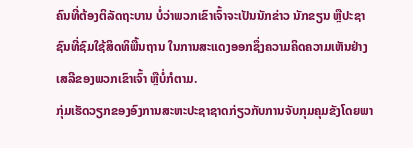ຄົນທີ່ຕ້ອງຕິລັດຖະບານ ບໍ່ວ່າພວກເຂົາເຈົ້າຈະເປັນນັກຂ່າວ ນັກຂຽນ ຫຼືປະຊາຊົນທີ່ຊົມໃຊ້ສິດທິພື້ນຖານ ໃນການສະແດງອອກຊຶ່ງຄວາມຄິດຄວາມເຫັນຢ່າງເສລີຂອງພວກເຂົາເຈົ້າ ຫຼືບໍ່ກໍຕາມ.
ກຸ່ມເຮັດວຽກຂອງອົງການສະຫະປະຊາຊາດກ່ຽວກັບການຈັບກຸມຄຸມຂັງໂດຍພາ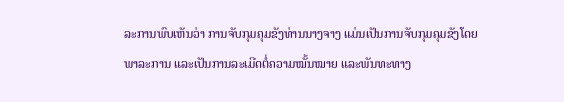ລະການພົບເຫັນວ່າ ການຈັບກຸມຄຸມຂັງທ່ານນາງຈາງ ແມ່ນເປັນການຈັບກຸມຄຸມຂັງໂດຍພາລະການ ແລະເປັນການລະເມີດຕໍ່ຄວາມໝັ້ນໝາຍ ແລະພັນທະທາງ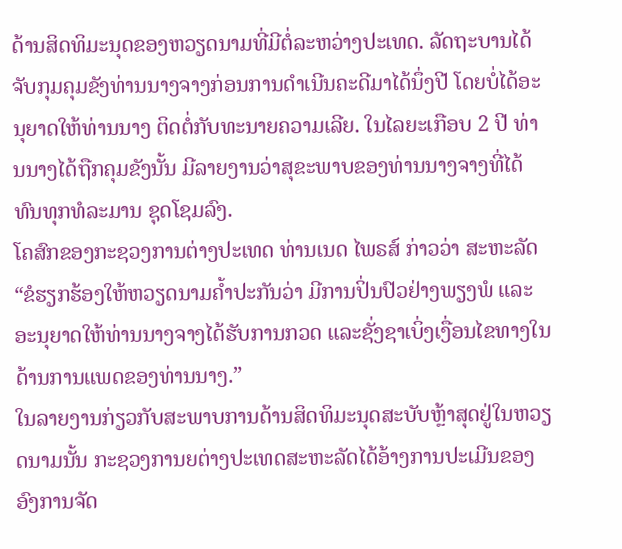ດ້ານສິດທິມະນຸດຂອງຫວຽດນາມທີ່ມີຕໍ່ລະຫວ່າງປະເທດ. ລັດຖະບານໄດ້ຈັບກຸມຄຸມຂັງທ່ານນາງຈາງກ່ອນການດຳເນີນຄະດີມາໄດ້ນຶ່ງປີ ໂດຍບໍ່ໄດ້ອະນຸຍາດໃຫ້ທ່ານນາງ ຕິດຕໍ່ກັບທະນາຍຄວາມເລີຍ. ໃນໄລຍະເກືອບ 2 ປີ ທ່ານນາງໄດ້ຖືກຄຸມຂັງນັ້ນ ມີລາຍງານວ່າສຸຂະພາບຂອງທ່ານນາງຈາງທີ່ໄດ້ທົນທຸກທໍລະມານ ຊຸດໂຊມລົງ.
ໂຄສົກຂອງກະຊວງການຕ່າງປະເທດ ທ່ານເນດ ໄພຣສ໌ ກ່າວວ່າ ສະຫະລັດ “ຂໍຮຽກຮ້ອງໃຫ້ຫວຽດນາມຄ້ຳປະກັນວ່າ ມີການປິ່ນປົວຢ່າງພຽງພໍ ແລະອະນຸຍາດໃຫ້ທ່ານນາງຈາງໄດ້ຮັບການກວດ ແລະຊັ່ງຊາເບິ່ງເງື່ອນໄຂທາງໃນດ້ານການແພດຂອງທ່ານນາງ.”
ໃນລາຍງານກ່ຽວກັບສະພາບການດ້ານສິດທິມະນຸດສະບັບຫຼ້າສຸດຢູ່ໃນຫວຽດນາມນັ້ນ ກະຊວງການຍຕ່າງປະເທດສະຫະລັດໄດ້ອ້າງການປະເມີນຂອງອົງການຈັດ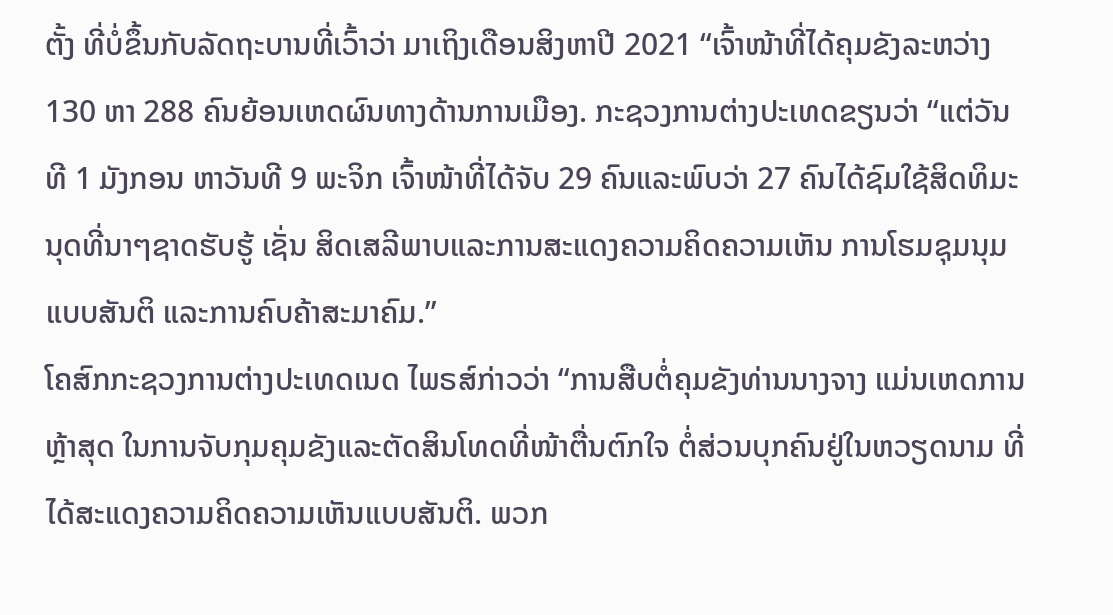ຕັ້ງ ທີ່ບໍ່ຂຶ້ນກັບລັດຖະບານທີ່ເວົ້າວ່າ ມາເຖິງເດືອນສິງຫາປີ 2021 “ເຈົ້າໜ້າທີ່ໄດ້ຄຸມຂັງລະຫວ່າງ 130 ຫາ 288 ຄົນຍ້ອນເຫດຜົນທາງດ້ານການເມືອງ. ກະຊວງການຕ່າງປະເທດຂຽນວ່າ “ແຕ່ວັນທີ 1 ມັງກອນ ຫາວັນທີ 9 ພະຈິກ ເຈົ້າໜ້າທີ່ໄດ້ຈັບ 29 ຄົນແລະພົບວ່າ 27 ຄົນໄດ້ຊົມໃຊ້ສິດທິມະນຸດທີ່ນາໆຊາດຮັບຮູ້ ເຊັ່ນ ສິດເສລີພາບແລະການສະແດງຄວາມຄິດຄວາມເຫັນ ການໂຮມຊຸມນຸມແບບສັນຕິ ແລະການຄົບຄ້າສະມາຄົມ.”
ໂຄສົກກະຊວງການຕ່າງປະເທດເນດ ໄພຣສ໌ກ່າວວ່າ “ການສືບຕໍ່ຄຸມຂັງທ່ານນາງຈາງ ແມ່ນເຫດການຫຼ້າສຸດ ໃນການຈັບກຸມຄຸມຂັງແລະຕັດສິນໂທດທີ່ໜ້າຕື່ນຕົກໃຈ ຕໍ່ສ່ວນບຸກຄົນຢູ່ໃນຫວຽດນາມ ທີ່ໄດ້ສະແດງຄວາມຄິດຄວາມເຫັນແບບສັນຕິ. ພວກ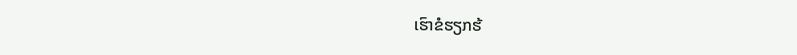ເຮົາຂໍຮຽກຮ້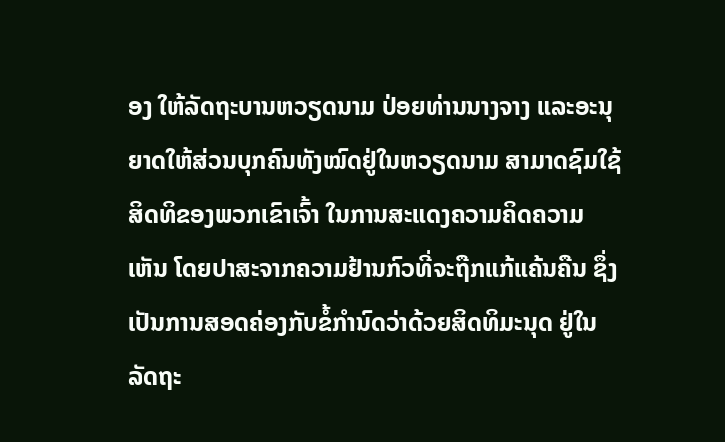ອງ ໃຫ້ລັດຖະບານຫວຽດນາມ ປ່ອຍທ່ານນາງຈາງ ແລະອະນຸຍາດໃຫ້ສ່ວນບຸກຄົນທັງໝົດຢູ່ໃນຫວຽດນາມ ສາມາດຊົມໃຊ້ ສິດທິຂອງພວກເຂົາເຈົ້າ ໃນການສະແດງຄວາມຄິດຄວາມເຫັນ ໂດຍປາສະຈາກຄວາມຢ້ານກົວທີ່ຈະຖືກແກ້ແຄ້ນຄືນ ຊຶ່ງເປັນການສອດຄ່ອງກັບຂໍ້ກຳນົດວ່າດ້ວຍສິດທິມະນຸດ ຢູ່ໃນລັດຖະ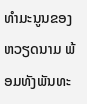ທຳມະນູນຂອງຫວຽດນາມ ພ້ອມທັງພັນທະ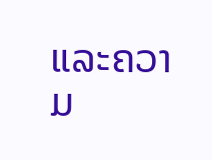ແລະຄວາມ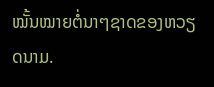ໝັ້ນໝາຍຕໍ່ນາໆຊາດຂອງຫວຽດນາມ.